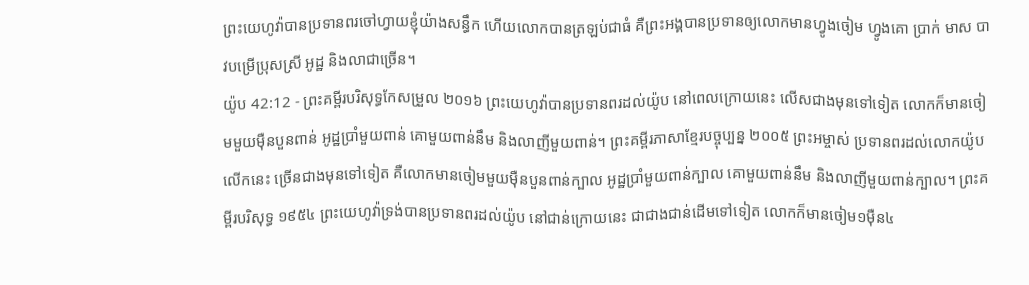ព្រះយេហូវ៉ាបានប្រទានពរចៅហ្វាយខ្ញុំយ៉ាងសន្ធឹក ហើយលោកបានត្រឡប់ជាធំ គឺព្រះអង្គបានប្រទានឲ្យលោកមានហ្វូងចៀម ហ្វូងគោ ប្រាក់ មាស បាវបម្រើប្រុសស្រី អូដ្ឋ និងលាជាច្រើន។
យ៉ូប 42:12 - ព្រះគម្ពីរបរិសុទ្ធកែសម្រួល ២០១៦ ព្រះយេហូវ៉ាបានប្រទានពរដល់យ៉ូប នៅពេលក្រោយនេះ លើសជាងមុនទៅទៀត លោកក៏មានចៀមមួយម៉ឺនបួនពាន់ អូដ្ឋប្រាំមួយពាន់ គោមួយពាន់នឹម និងលាញីមួយពាន់។ ព្រះគម្ពីរភាសាខ្មែរបច្ចុប្បន្ន ២០០៥ ព្រះអម្ចាស់ ប្រទានពរដល់លោកយ៉ូបលើកនេះ ច្រើនជាងមុនទៅទៀត គឺលោកមានចៀមមួយម៉ឺនបួនពាន់ក្បាល អូដ្ឋប្រាំមួយពាន់ក្បាល គោមួយពាន់នឹម និងលាញីមួយពាន់ក្បាល។ ព្រះគម្ពីរបរិសុទ្ធ ១៩៥៤ ព្រះយេហូវ៉ាទ្រង់បានប្រទានពរដល់យ៉ូប នៅជាន់ក្រោយនេះ ជាជាងជាន់ដើមទៅទៀត លោកក៏មានចៀម១ម៉ឺន៤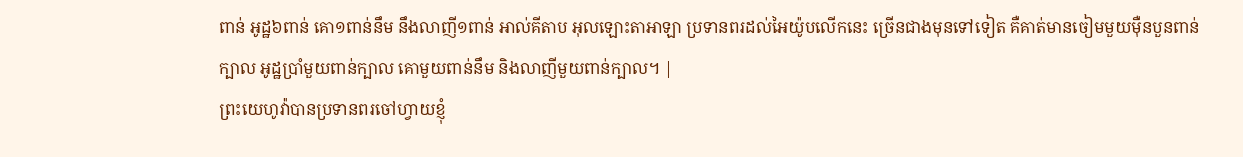ពាន់ អូដ្ឋ៦ពាន់ គោ១ពាន់នឹម នឹងលាញី១ពាន់ អាល់គីតាប អុលឡោះតាអាឡា ប្រទានពរដល់អៃយ៉ូបលើកនេះ ច្រើនជាងមុនទៅទៀត គឺគាត់មានចៀមមួយម៉ឺនបួនពាន់ក្បាល អូដ្ឋប្រាំមួយពាន់ក្បាល គោមួយពាន់នឹម និងលាញីមួយពាន់ក្បាល។ |
ព្រះយេហូវ៉ាបានប្រទានពរចៅហ្វាយខ្ញុំ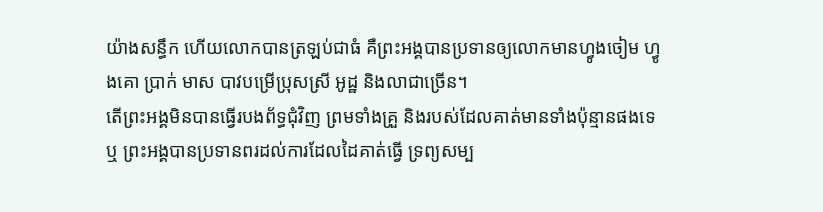យ៉ាងសន្ធឹក ហើយលោកបានត្រឡប់ជាធំ គឺព្រះអង្គបានប្រទានឲ្យលោកមានហ្វូងចៀម ហ្វូងគោ ប្រាក់ មាស បាវបម្រើប្រុសស្រី អូដ្ឋ និងលាជាច្រើន។
តើព្រះអង្គមិនបានធ្វើរបងព័ទ្ធជុំវិញ ព្រមទាំងគ្រួ និងរបស់ដែលគាត់មានទាំងប៉ុន្មានផងទេឬ ព្រះអង្គបានប្រទានពរដល់ការដែលដៃគាត់ធ្វើ ទ្រព្យសម្ប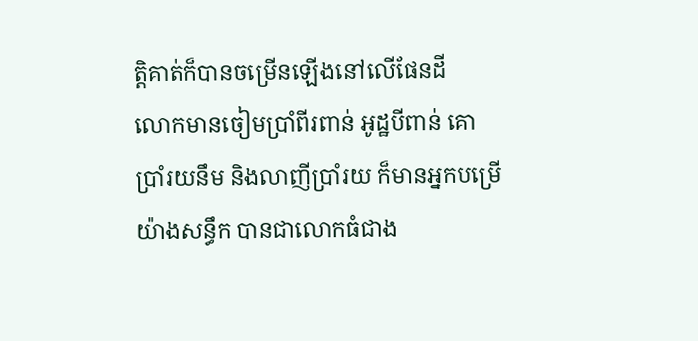ត្តិគាត់ក៏បានចម្រើនឡើងនៅលើផែនដី
លោកមានចៀមប្រាំពីរពាន់ អូដ្ឋបីពាន់ គោប្រាំរយនឹម និងលាញីប្រាំរយ ក៏មានអ្នកបម្រើយ៉ាងសន្ធឹក បានជាលោកធំជាង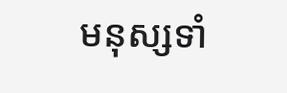មនុស្សទាំ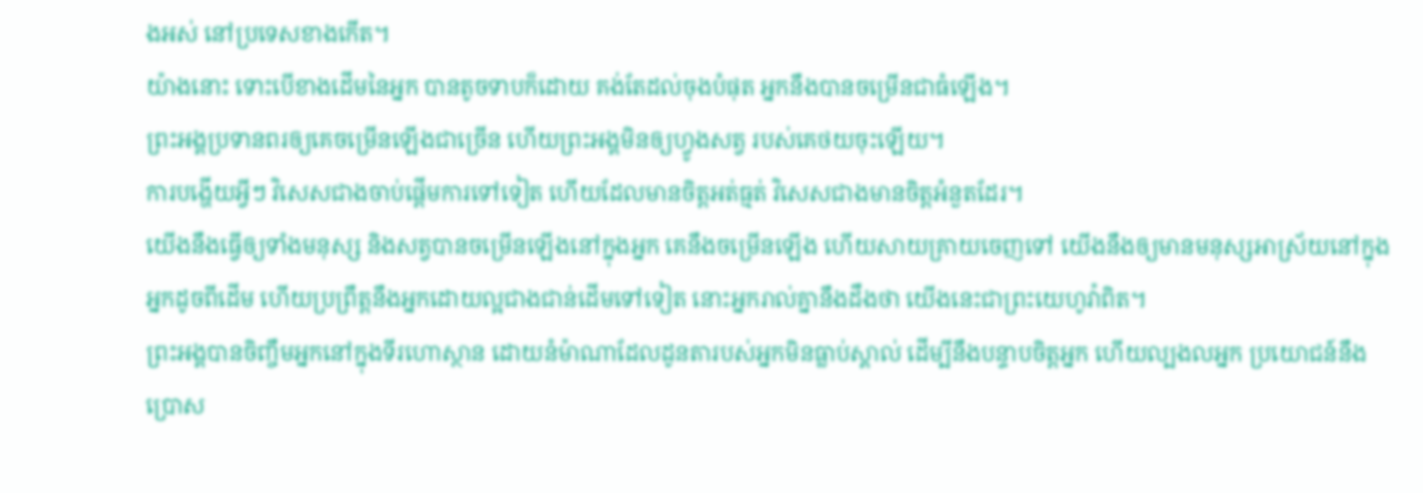ងអស់ នៅប្រទេសខាងកើត។
យ៉ាងនោះ ទោះបើខាងដើមនៃអ្នក បានតូចទាបក៏ដោយ គង់តែដល់ចុងបំផុត អ្នកនឹងបានចម្រើនជាធំឡើង។
ព្រះអង្គប្រទានពរឲ្យគេចម្រើនឡើងជាច្រើន ហើយព្រះអង្គមិនឲ្យហ្វូងសត្វ របស់គេថយចុះឡើយ។
ការបង្ហើយអ្វីៗ វិសេសជាងចាប់ផ្តើមការទៅទៀត ហើយដែលមានចិត្តអត់ធ្មត់ វិសេសជាងមានចិត្តអំនួតដែរ។
យើងនឹងធ្វើឲ្យទាំងមនុស្ស និងសត្វបានចម្រើនឡើងនៅក្នុងអ្នក គេនឹងចម្រើនឡើង ហើយសាយគ្រាយចេញទៅ យើងនឹងឲ្យមានមនុស្សអាស្រ័យនៅក្នុងអ្នកដូចពីដើម ហើយប្រព្រឹត្តនឹងអ្នកដោយល្អជាងជាន់ដើមទៅទៀត នោះអ្នករាល់គ្នានឹងដឹងថា យើងនេះជាព្រះយេហូវ៉ាពិត។
ព្រះអង្គបានចិញ្ចឹមអ្នកនៅក្នុងទីរហោស្ថាន ដោយនំម៉ាណាដែលដូនតារបស់អ្នកមិនធ្លាប់ស្គាល់ ដើម្បីនឹងបន្ទាបចិត្តអ្នក ហើយល្បងលអ្នក ប្រយោជន៍នឹងប្រោស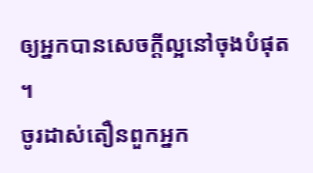ឲ្យអ្នកបានសេចក្ដីល្អនៅចុងបំផុត ។
ចូរដាស់តឿនពួកអ្នក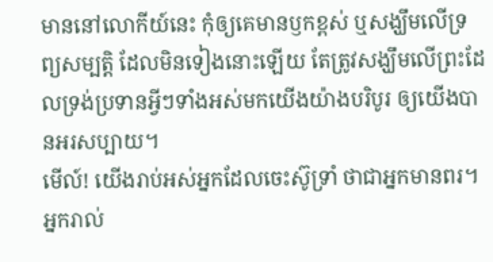មាននៅលោកីយ៍នេះ កុំឲ្យគេមានឫកខ្ពស់ ឬសង្ឃឹមលើទ្រព្យសម្បត្តិ ដែលមិនទៀងនោះឡើយ តែត្រូវសង្ឃឹមលើព្រះដែលទ្រង់ប្រទានអ្វីៗទាំងអស់មកយើងយ៉ាងបរិបូរ ឲ្យយើងបានអរសប្បាយ។
មើល៍! យើងរាប់អស់អ្នកដែលចេះស៊ូទ្រាំ ថាជាអ្នកមានពរ។ អ្នករាល់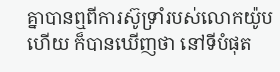គ្នាបានឮពីការស៊ូទ្រាំរបស់លោកយ៉ូបហើយ ក៏បានឃើញថា នៅទីបំផុត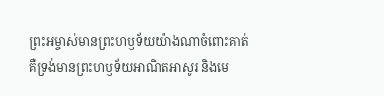ព្រះអម្ចាស់មានព្រះហឫទ័យយ៉ាងណាចំពោះគាត់ គឺទ្រង់មានព្រះហឫទ័យអាណិតអាសូរ និងមេ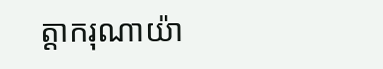ត្ដាករុណាយ៉ា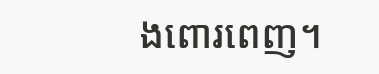ងពោរពេញ។